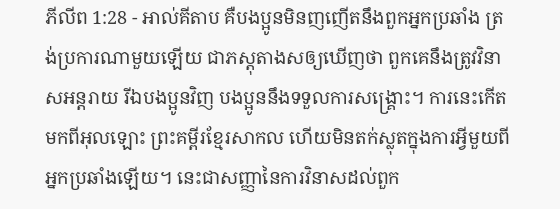ភីលីព 1:28 - អាល់គីតាប គឺបងប្អូនមិនញញើតនឹងពួកអ្នកប្រឆាំង ត្រង់ប្រការណាមួយឡើយ ជាភស្ដុតាងសឲ្យឃើញថា ពួកគេនឹងត្រូវវិនាសអន្ដរាយ រីឯបងប្អូនវិញ បងប្អូននឹងទទួលការសង្គ្រោះ។ ការនេះកើតមកពីអុលឡោះ ព្រះគម្ពីរខ្មែរសាកល ហើយមិនតក់ស្លុតក្នុងការអ្វីមួយពីអ្នកប្រឆាំងឡើយ។ នេះជាសញ្ញានៃការវិនាសដល់ពួក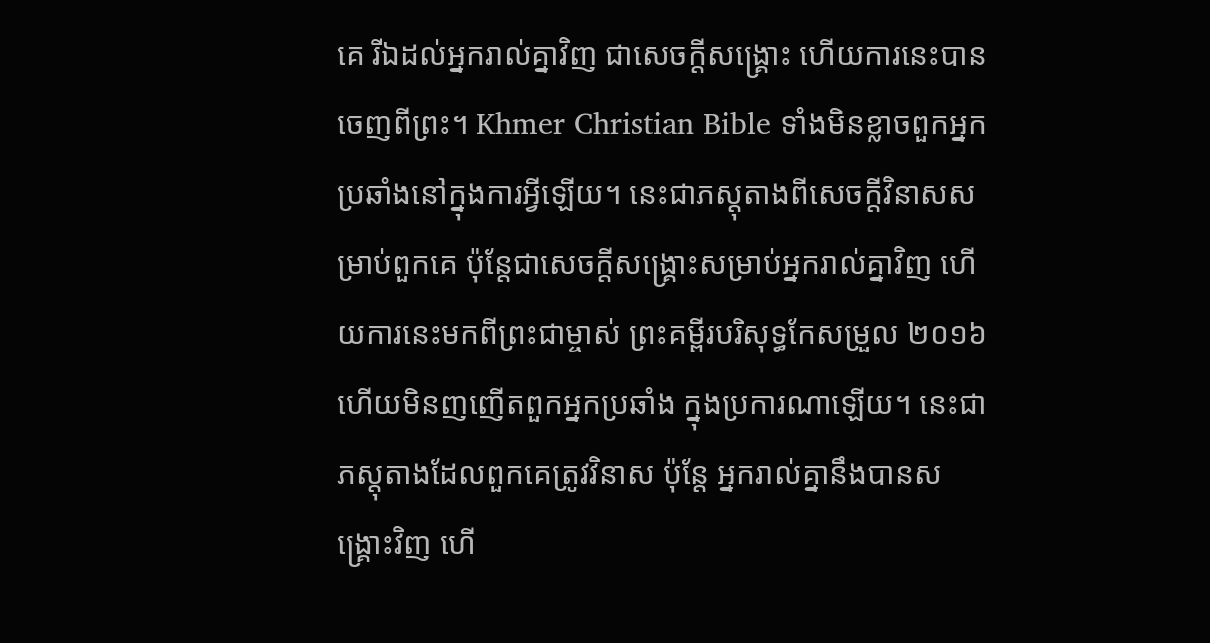គេ រីឯដល់អ្នករាល់គ្នាវិញ ជាសេចក្ដីសង្គ្រោះ ហើយការនេះបានចេញពីព្រះ។ Khmer Christian Bible ទាំងមិនខ្លាចពួកអ្នកប្រឆាំងនៅក្នុងការអ្វីឡើយ។ នេះជាភស្ដុតាងពីសេចក្ដីវិនាសសម្រាប់ពួកគេ ប៉ុន្ដែជាសេចក្ដីសង្គ្រោះសម្រាប់អ្នករាល់គ្នាវិញ ហើយការនេះមកពីព្រះជាម្ចាស់ ព្រះគម្ពីរបរិសុទ្ធកែសម្រួល ២០១៦ ហើយមិនញញើតពួកអ្នកប្រឆាំង ក្នុងប្រការណាឡើយ។ នេះជាភស្តុតាងដែលពួកគេត្រូវវិនាស ប៉ុន្តែ អ្នករាល់គ្នានឹងបានសង្រ្គោះវិញ ហើ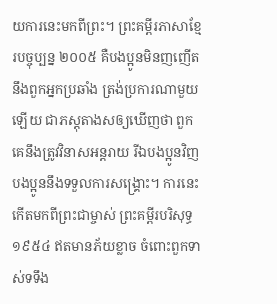យការនេះមកពីព្រះ។ ព្រះគម្ពីរភាសាខ្មែរបច្ចុប្បន្ន ២០០៥ គឺបងប្អូនមិនញញើតនឹងពួកអ្នកប្រឆាំង ត្រង់ប្រការណាមួយឡើយ ជាភស្តុតាងសឲ្យឃើញថា ពួកគេនឹងត្រូវវិនាសអន្តរាយ រីឯបងប្អូនវិញ បងប្អូននឹងទទួលការសង្គ្រោះ។ ការនេះកើតមកពីព្រះជាម្ចាស់ ព្រះគម្ពីរបរិសុទ្ធ ១៩៥៤ ឥតមានភ័យខ្លាច ចំពោះពួកទាស់ទទឹង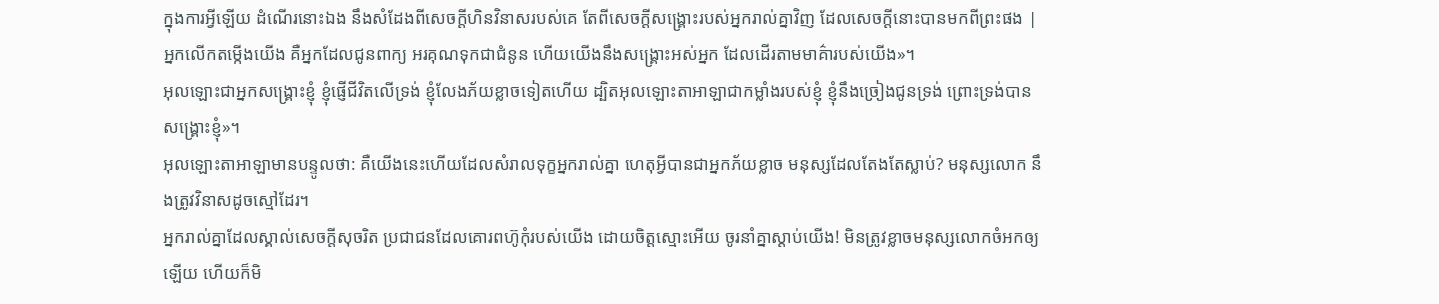ក្នុងការអ្វីឡើយ ដំណើរនោះឯង នឹងសំដែងពីសេចក្ដីហិនវិនាសរបស់គេ តែពីសេចក្ដីសង្គ្រោះរបស់អ្នករាល់គ្នាវិញ ដែលសេចក្ដីនោះបានមកពីព្រះផង |
អ្នកលើកតម្កើងយើង គឺអ្នកដែលជូនពាក្យ អរគុណទុកជាជំនូន ហើយយើងនឹងសង្គ្រោះអស់អ្នក ដែលដើរតាមមាគ៌ារបស់យើង»។
អុលឡោះជាអ្នកសង្គ្រោះខ្ញុំ ខ្ញុំផ្ញើជីវិតលើទ្រង់ ខ្ញុំលែងភ័យខ្លាចទៀតហើយ ដ្បិតអុលឡោះតាអាឡាជាកម្លាំងរបស់ខ្ញុំ ខ្ញុំនឹងច្រៀងជូនទ្រង់ ព្រោះទ្រង់បានសង្គ្រោះខ្ញុំ»។
អុលឡោះតាអាឡាមានបន្ទូលថា: គឺយើងនេះហើយដែលសំរាលទុក្ខអ្នករាល់គ្នា ហេតុអ្វីបានជាអ្នកភ័យខ្លាច មនុស្សដែលតែងតែស្លាប់? មនុស្សលោក នឹងត្រូវវិនាសដូចស្មៅដែរ។
អ្នករាល់គ្នាដែលស្គាល់សេចក្ដីសុចរិត ប្រជាជនដែលគោរពហ៊ូកុំរបស់យើង ដោយចិត្តស្មោះអើយ ចូរនាំគ្នាស្ដាប់យើង! មិនត្រូវខ្លាចមនុស្សលោកចំអកឲ្យឡើយ ហើយក៏មិ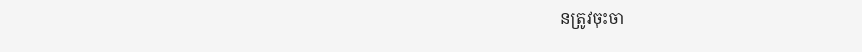នត្រូវចុះចា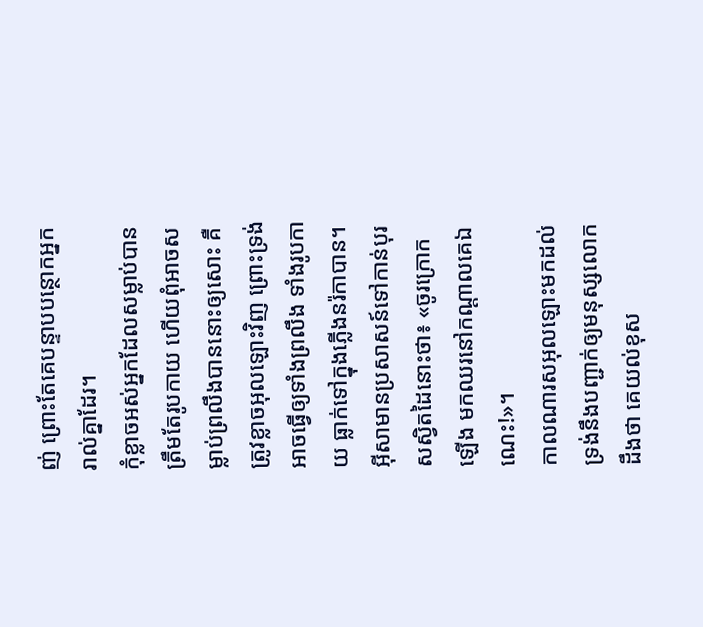ញ់ ព្រោះតែគេបន្ទាបបន្ថោកអ្នករាល់គ្នាដែរ។
កុំខ្លាចអស់អ្នកដែលសម្លាប់បានត្រឹមតែរូបកាយ ហើយពុំអាចសម្លាប់ព្រលឹងបាននោះឲ្យសោះ គឺត្រូវខ្លាចអុលឡោះវិញ ព្រោះទ្រង់អាចធ្វើឲ្យទាំងព្រលឹង ទាំងរូបកាយ ធ្លាក់ទៅក្នុងភ្លើងនរ៉កាបាន។
អ៊ីសាមានប្រសាសន៍ទៅកាន់បុរសស្វិតដៃនោះថា៖ «ចូរក្រោកឡើង មកឈរនៅកណ្ដាលគេឯណេះ!»។
កាលណារសអុលឡោះមកដល់ ទ្រង់នឹងបញ្ជាក់ឲ្យមនុស្សលោកដឹងថា គេយល់ខុស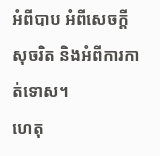អំពីបាប អំពីសេចក្ដីសុចរិត និងអំពីការកាត់ទោស។
ហេតុ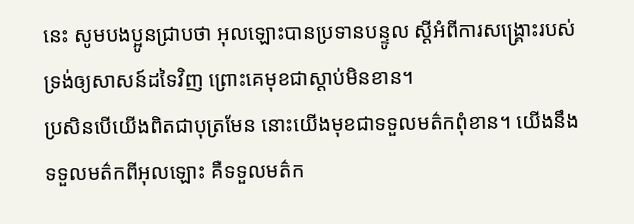នេះ សូមបងប្អូនជ្រាបថា អុលឡោះបានប្រទានបន្ទូល ស្ដីអំពីការសង្គ្រោះរបស់ទ្រង់ឲ្យសាសន៍ដទៃវិញ ព្រោះគេមុខជាស្ដាប់មិនខាន។
ប្រសិនបើយើងពិតជាបុត្រមែន នោះយើងមុខជាទទួលមត៌កពុំខាន។ យើងនឹងទទួលមត៌កពីអុលឡោះ គឺទទួលមត៌ក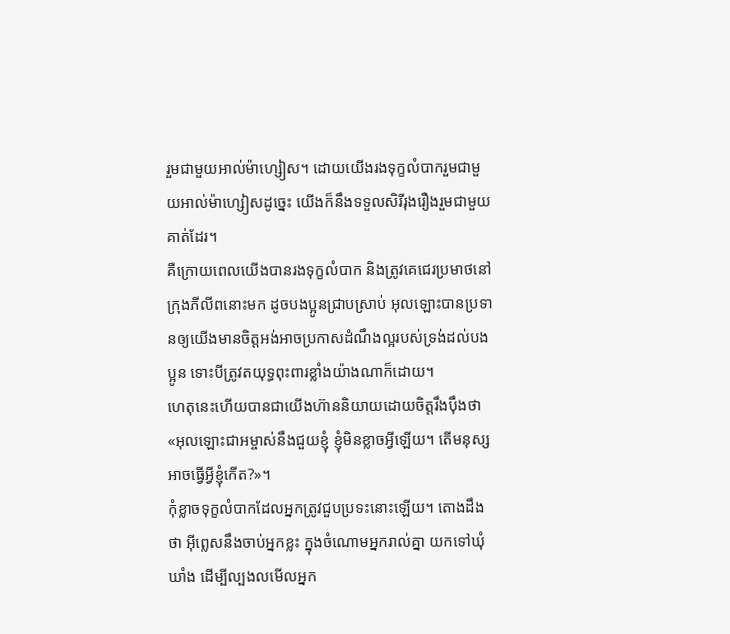រួមជាមួយអាល់ម៉ាហ្សៀស។ ដោយយើងរងទុក្ខលំបាករួមជាមួយអាល់ម៉ាហ្សៀសដូច្នេះ យើងក៏នឹងទទួលសិរីរុងរឿងរួមជាមួយគាត់ដែរ។
គឺក្រោយពេលយើងបានរងទុក្ខលំបាក និងត្រូវគេជេរប្រមាថនៅក្រុងភីលីពនោះមក ដូចបងប្អូនជ្រាបស្រាប់ អុលឡោះបានប្រទានឲ្យយើងមានចិត្ដអង់អាចប្រកាសដំណឹងល្អរបស់ទ្រង់ដល់បងប្អូន ទោះបីត្រូវតយុទ្ធពុះពារខ្លាំងយ៉ាងណាក៏ដោយ។
ហេតុនេះហើយបានជាយើងហ៊ាននិយាយដោយចិត្ដរឹងប៉ឹងថា«អុលឡោះជាអម្ចាស់នឹងជួយខ្ញុំ ខ្ញុំមិនខ្លាចអ្វីឡើយ។ តើមនុស្សអាចធ្វើអ្វីខ្ញុំកើត?»។
កុំខ្លាចទុក្ខលំបាកដែលអ្នកត្រូវជួបប្រទះនោះឡើយ។ តោងដឹងថា អ៊ីព្លេសនឹងចាប់អ្នកខ្លះ ក្នុងចំណោមអ្នករាល់គ្នា យកទៅឃុំឃាំង ដើម្បីល្បងលមើលអ្នក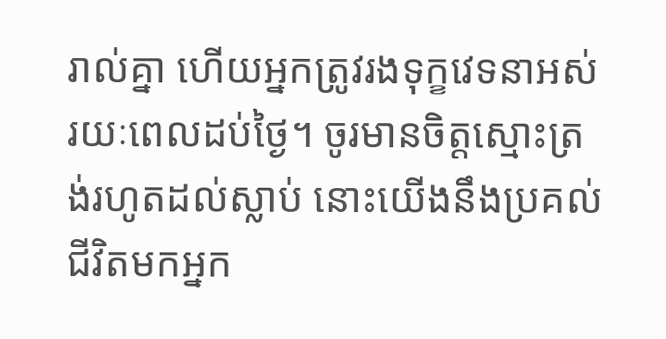រាល់គ្នា ហើយអ្នកត្រូវរងទុក្ខវេទនាអស់រយៈពេលដប់ថ្ងៃ។ ចូរមានចិត្ដស្មោះត្រង់រហូតដល់ស្លាប់ នោះយើងនឹងប្រគល់ជីវិតមកអ្នក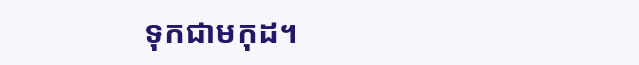ទុកជាមកុដ។